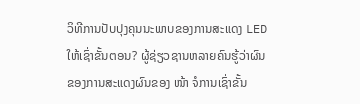ວິທີການປັບປຸງຄຸນນະພາບຂອງການສະແດງ LED ໃຫ້ເຊົ່າຂັ້ນຕອນ? ຜູ້ຊ່ຽວຊານຫລາຍຄົນຮູ້ວ່າຜົນຂອງການສະແດງຜົນຂອງ ໜ້າ ຈໍການເຊົ່າຂັ້ນ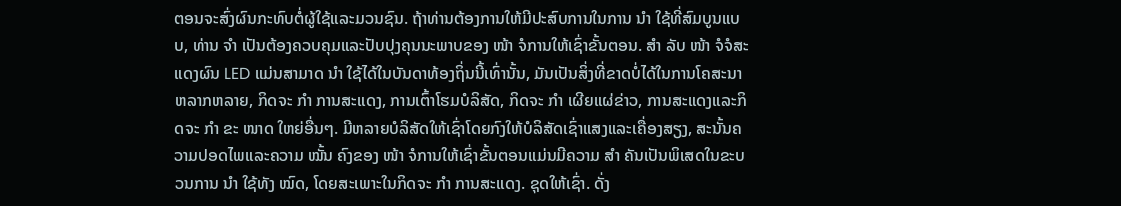ຕອນຈະສົ່ງຜົນກະທົບຕໍ່ຜູ້ໃຊ້ແລະມວນຊົນ. ຖ້າທ່ານຕ້ອງການໃຫ້ມີປະສົບການໃນການ ນຳ ໃຊ້ທີ່ສົມບູນແບບ, ທ່ານ ຈຳ ເປັນຕ້ອງຄວບຄຸມແລະປັບປຸງຄຸນນະພາບຂອງ ໜ້າ ຈໍການໃຫ້ເຊົ່າຂັ້ນຕອນ. ສຳ ລັບ ໜ້າ ຈໍຈໍສະແດງຜົນ LED ແມ່ນສາມາດ ນຳ ໃຊ້ໄດ້ໃນບັນດາທ້ອງຖິ່ນນີ້ເທົ່ານັ້ນ, ມັນເປັນສິ່ງທີ່ຂາດບໍ່ໄດ້ໃນການໂຄສະນາຫລາກຫລາຍ, ກິດຈະ ກຳ ການສະແດງ, ການເຕົ້າໂຮມບໍລິສັດ, ກິດຈະ ກຳ ເຜີຍແຜ່ຂ່າວ, ການສະແດງແລະກິດຈະ ກຳ ຂະ ໜາດ ໃຫຍ່ອື່ນໆ. ມີຫລາຍບໍລິສັດໃຫ້ເຊົ່າໂດຍກົງໃຫ້ບໍລິສັດເຊົ່າແສງແລະເຄື່ອງສຽງ, ສະນັ້ນຄວາມປອດໄພແລະຄວາມ ໝັ້ນ ຄົງຂອງ ໜ້າ ຈໍການໃຫ້ເຊົ່າຂັ້ນຕອນແມ່ນມີຄວາມ ສຳ ຄັນເປັນພິເສດໃນຂະບວນການ ນຳ ໃຊ້ທັງ ໝົດ, ໂດຍສະເພາະໃນກິດຈະ ກຳ ການສະແດງ. ຊຸດໃຫ້ເຊົ່າ. ດັ່ງ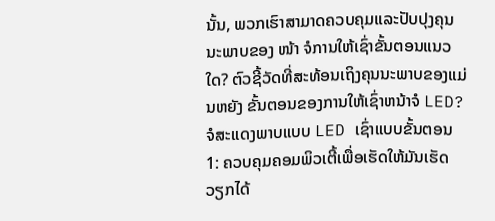ນັ້ນ, ພວກເຮົາສາມາດຄວບຄຸມແລະປັບປຸງຄຸນນະພາບຂອງ ໜ້າ ຈໍການໃຫ້ເຊົ່າຂັ້ນຕອນແນວໃດ? ຕົວຊີ້ວັດທີ່ສະທ້ອນເຖິງຄຸນນະພາບຂອງແມ່ນຫຍັງ ຂັ້ນຕອນຂອງການໃຫ້ເຊົ່າຫນ້າຈໍ LED?
ຈໍສະແດງພາບແບບ LED ເຊົ່າແບບຂັ້ນຕອນ
1: ຄວບຄຸມຄອມພິວເຕີ້ເພື່ອເຮັດໃຫ້ມັນເຮັດວຽກໄດ້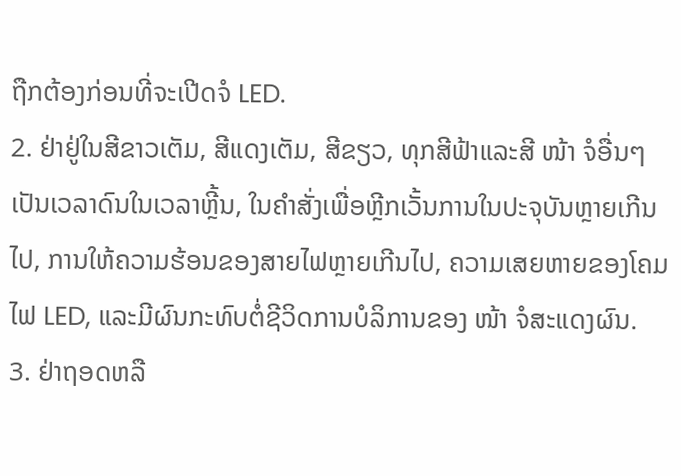ຖືກຕ້ອງກ່ອນທີ່ຈະເປີດຈໍ LED.
2. ຢ່າຢູ່ໃນສີຂາວເຕັມ, ສີແດງເຕັມ, ສີຂຽວ, ທຸກສີຟ້າແລະສີ ໜ້າ ຈໍອື່ນໆເປັນເວລາດົນໃນເວລາຫຼີ້ນ, ໃນຄໍາສັ່ງເພື່ອຫຼີກເວັ້ນການໃນປະຈຸບັນຫຼາຍເກີນໄປ, ການໃຫ້ຄວາມຮ້ອນຂອງສາຍໄຟຫຼາຍເກີນໄປ, ຄວາມເສຍຫາຍຂອງໂຄມໄຟ LED, ແລະມີຜົນກະທົບຕໍ່ຊີວິດການບໍລິການຂອງ ໜ້າ ຈໍສະແດງຜົນ.
3. ຢ່າຖອດຫລື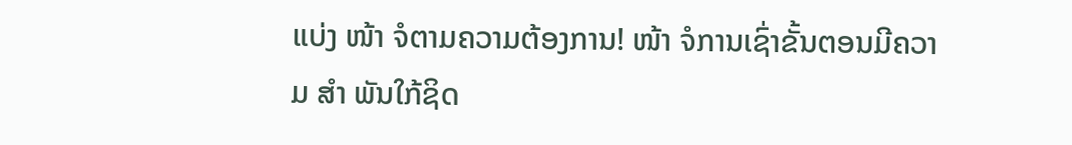ແບ່ງ ໜ້າ ຈໍຕາມຄວາມຕ້ອງການ! ໜ້າ ຈໍການເຊົ່າຂັ້ນຕອນມີຄວາມ ສຳ ພັນໃກ້ຊິດ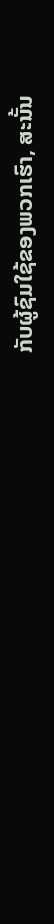ກັບຜູ້ຊົມໃຊ້ຂອງພວກເຮົາ, ສະນັ້ນ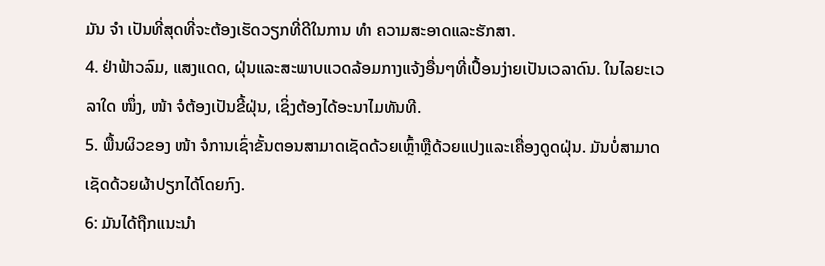ມັນ ຈຳ ເປັນທີ່ສຸດທີ່ຈະຕ້ອງເຮັດວຽກທີ່ດີໃນການ ທຳ ຄວາມສະອາດແລະຮັກສາ.
4. ຢ່າຟ້າວລົມ, ແສງແດດ, ຝຸ່ນແລະສະພາບແວດລ້ອມກາງແຈ້ງອື່ນໆທີ່ເປື້ອນງ່າຍເປັນເວລາດົນ. ໃນໄລຍະເວລາໃດ ໜຶ່ງ, ໜ້າ ຈໍຕ້ອງເປັນຂີ້ຝຸ່ນ, ເຊິ່ງຕ້ອງໄດ້ອະນາໄມທັນທີ.
5. ພື້ນຜິວຂອງ ໜ້າ ຈໍການເຊົ່າຂັ້ນຕອນສາມາດເຊັດດ້ວຍເຫຼົ້າຫຼືດ້ວຍແປງແລະເຄື່ອງດູດຝຸ່ນ. ມັນບໍ່ສາມາດເຊັດດ້ວຍຜ້າປຽກໄດ້ໂດຍກົງ.
6: ມັນໄດ້ຖືກແນະນໍາ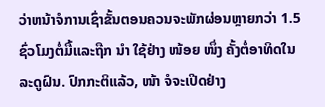ວ່າຫນ້າຈໍການເຊົ່າຂັ້ນຕອນຄວນຈະພັກຜ່ອນຫຼາຍກວ່າ 1.5 ຊົ່ວໂມງຕໍ່ມື້ແລະຖືກ ນຳ ໃຊ້ຢ່າງ ໜ້ອຍ ໜຶ່ງ ຄັ້ງຕໍ່ອາທິດໃນລະດູຝົນ. ປົກກະຕິແລ້ວ, ໜ້າ ຈໍຈະເປີດຢ່າງ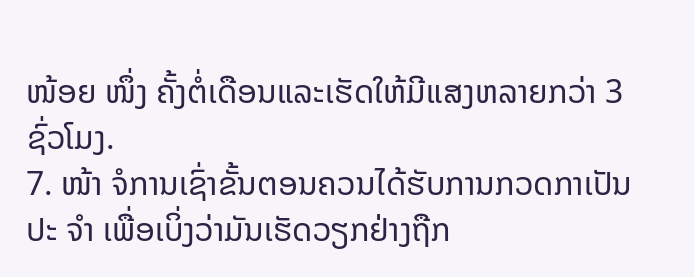ໜ້ອຍ ໜຶ່ງ ຄັ້ງຕໍ່ເດືອນແລະເຮັດໃຫ້ມີແສງຫລາຍກວ່າ 3 ຊົ່ວໂມງ.
7. ໜ້າ ຈໍການເຊົ່າຂັ້ນຕອນຄວນໄດ້ຮັບການກວດກາເປັນປະ ຈຳ ເພື່ອເບິ່ງວ່າມັນເຮັດວຽກຢ່າງຖືກ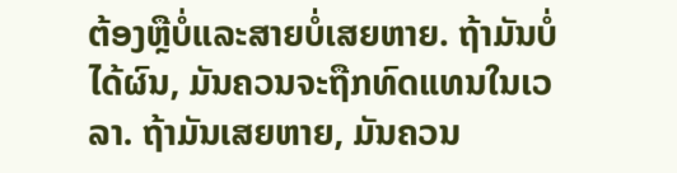ຕ້ອງຫຼືບໍ່ແລະສາຍບໍ່ເສຍຫາຍ. ຖ້າມັນບໍ່ໄດ້ຜົນ, ມັນຄວນຈະຖືກທົດແທນໃນເວລາ. ຖ້າມັນເສຍຫາຍ, ມັນຄວນ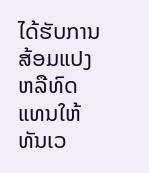ໄດ້ຮັບການສ້ອມແປງຫລືທົດແທນໃຫ້ທັນເວ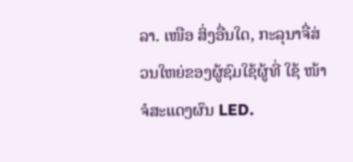ລາ. ເໜືອ ສິ່ງອື່ນໃດ, ກະລຸນາຈື່ສ່ວນໃຫຍ່ຂອງຜູ້ຊົມໃຊ້ຜູ້ທີ່ ໃຊ້ ໜ້າ ຈໍສະແດງຜົນ LED.